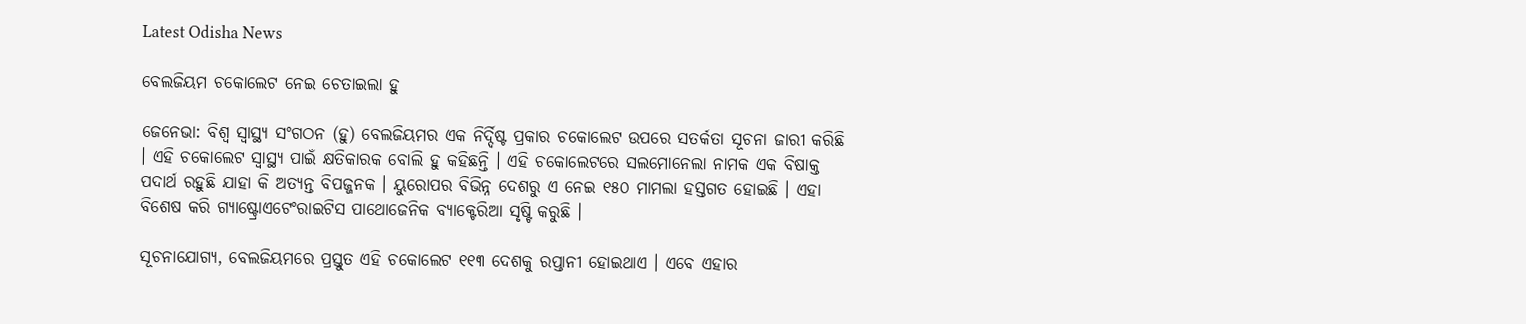Latest Odisha News

ବେଲଜିୟମ ଚକୋଲେଟ ନେଇ ଚେତାଇଲା ହୁ

ଜେନେଭା: ବିଶ୍ୱ ସ୍ୱାସ୍ଥ୍ୟ ସଂଗଠନ (ହୁ) ବେଲଜିୟମର ଏକ ନିର୍ଦ୍ଦିଷ୍ଟ ପ୍ରକାର ଚକୋଲେଟ ଉପରେ ସତର୍କତା ସୂଚନା ଜାରୀ କରିଛି । ଏହି ଚକୋଲେଟ ସ୍ୱାସ୍ଥ୍ୟ ପାଇଁ କ୍ଷତିକାରକ ବୋଲି ହୁ କହିଛନ୍ତି । ଏହି ଚକୋଲେଟରେ ସଲମୋନେଲା ନାମକ ଏକ ବିଷାକ୍ତ ପଦାର୍ଥ ରହୁଛି ଯାହା କି ଅତ୍ୟନ୍ତ ବିପଜ୍ଜନକ । ୟୁରୋପର ବିଭିନ୍ନ ଦେଶରୁ ଏ ନେଇ ୧୫୦ ମାମଲା ହସ୍ତଗତ ହୋଇଛି । ଏହା ବିଶେଷ କରି ଗ୍ୟାଷ୍ଟ୍ରୋଏଟେଂରାଇଟିସ ପାଥୋଜେନିକ ବ୍ୟାକ୍ଟେରିଆ ସୃଷ୍ଟି କରୁଛି ।

ସୂଚନାଯୋଗ୍ୟ, ବେଲଜିୟମରେ ପ୍ରସ୍ତୁତ ଏହି ଚକୋଲେଟ ୧୧୩ ଦେଶକୁ ରପ୍ତାନୀ ହୋଇଥାଏ । ଏବେ ଏହାର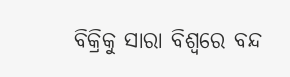ବିକ୍ରିକୁ ସାରା ବିଶ୍ୱରେ ବନ୍ଦ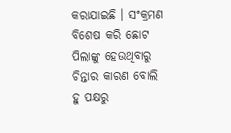କରାଯାଇଛି । ସଂକ୍ରମଣ ବିଶେଷ କରି ଛୋଟ ପିଲାଙ୍କୁ ହେଉଥିବାରୁ ଚିନ୍ତାର କାରଣ ବୋଲି ହୁ ପକ୍ଷରୁ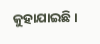କୁହାଯାଇଛି ।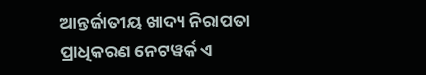ଆନ୍ତର୍ଜାତୀୟ ଖାଦ୍ୟ ନିରାପତା ପ୍ରାଧିକରଣ ନେଟୱର୍କ ଏ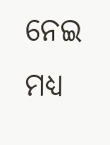ନେଇ ମଧ୍ୟ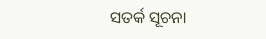ସତର୍କ ସୂଚନା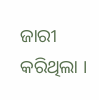ଜାରୀ କରିଥିଲା ।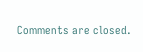Comments are closed.